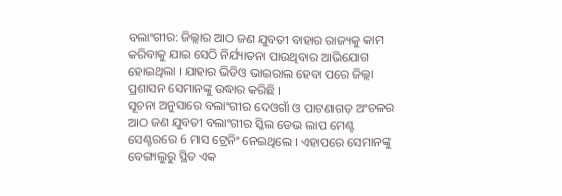ବଲାଂଗୀର: ଜିଲ୍ଲାର ଆଠ ଜଣ ଯୁବତୀ ବାହାର ରାଜ୍ୟକୁ କାମ କରିବାକୁ ଯାଇ ସେଠି ନିର୍ଯ୍ୟାତନା ପାଉଥିବାର ଆଭିଯୋଗ ହୋଇଥିଲା । ଯାହାର ଭିଡିଓ ଭାଇରାଲ ହେବା ପରେ ଜିଲ୍ଲା ପ୍ରଶାସନ ସେମାନଙ୍କୁ ଉଦ୍ଧାର କରିଛି ।
ସୂଚନା ଅନୁସାରେ ବଲାଂଗୀର ଦେଓଗାଁ ଓ ପାଟଣାଗଡ଼ ଅଂଚଳର ଆଠ ଜଣ ଯୁବତୀ ବଲାଂଗୀର ସ୍କିଲ ଡେଭ ଲାପ ମେଣ୍ଟ ସେଣ୍ଟରରେ 6 ମାସ ଟ୍ରେନିଂ ନେଇଥିଲେ । ଏହାପରେ ସେମାନଙ୍କୁ ବେଙ୍ଗାଲୁରୁ ସ୍ଥିତ ଏକ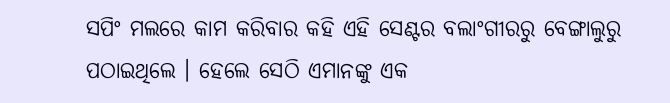ସପିଂ ମଲରେ କାମ କରିବାର କହି ଏହି ସେଣ୍ଟର ବଲାଂଗୀରରୁ ବେଙ୍ଗାଲୁରୁ ପଠାଇଥିଲେ । ହେଲେ ସେଠି ଏମାନଙ୍କୁ ଏକ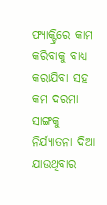ଫ୍ୟାକ୍ଟ୍ରିରେ କାମ କରିବାକୁ ବାଧ୍ୟ କରାଯିବା ସହ କମ ଦରମା ସାଙ୍ଗକୁ ନିର୍ଯ୍ୟାତନା ଦିଆ ଯାଉଥିବାର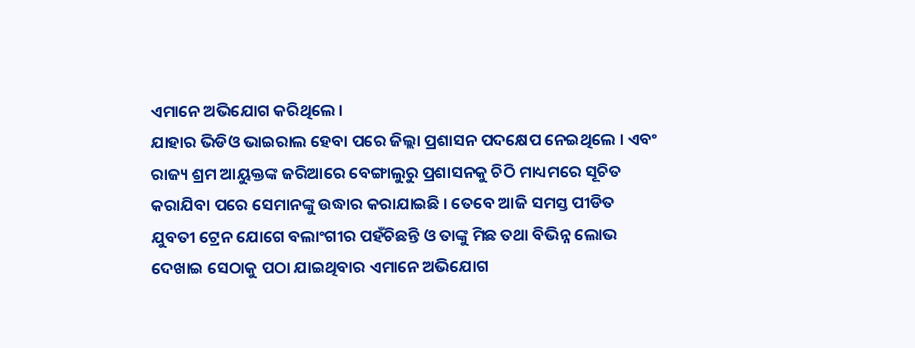ଏମାନେ ଅଭିଯୋଗ କରିଥିଲେ ।
ଯାହାର ଭିଡିଓ ଭାଇରାଲ ହେବା ପରେ ଜିଲ୍ଲା ପ୍ରଶାସନ ପଦକ୍ଷେପ ନେଇଥିଲେ । ଏବଂ ରାଜ୍ୟ ଶ୍ରମ ଆୟୁକ୍ତଙ୍କ ଜରିଆରେ ବେଙ୍ଗାଲୁରୁ ପ୍ରଶାସନକୁ ଚିଠି ମାଧ୍ୟମରେ ସୂଚିତ କରାଯିବା ପରେ ସେମାନଙ୍କୁ ଉଦ୍ଧାର କରାଯାଇଛି । ତେବେ ଆଜି ସମସ୍ତ ପୀଡିତ ଯୁବତୀ ଟ୍ରେନ ଯୋଗେ ବଲାଂଗୀର ପହଁଚିଛନ୍ତି ଓ ତାଙ୍କୁ ମିଛ ତଥା ବିଭିନ୍ନ ଲୋଭ ଦେଖାଇ ସେଠାକୁ ପଠା ଯାଇଥିବାର ଏମାନେ ଅଭିଯୋଗ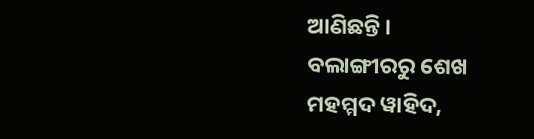ଆଣିଛନ୍ତି ।
ବଲାଙ୍ଗୀରରୁ ଶେଖ ମହମ୍ମଦ ୱାହିଦ,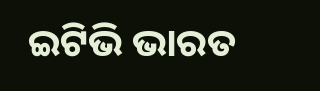ଇଟିଭି ଭାରତ